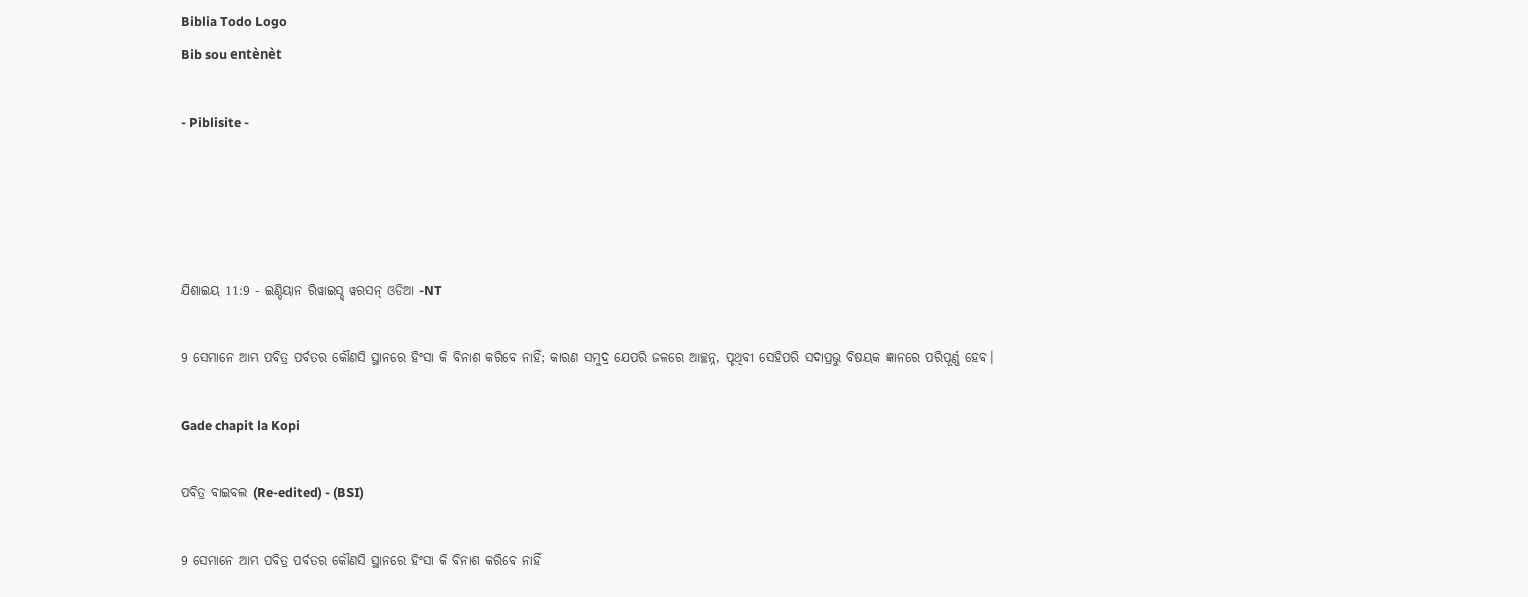Biblia Todo Logo
Bib sou entènèt

- Piblisite -




ଯିଶାଇୟ 11:9 - ଇଣ୍ଡିୟାନ ରିୱାଇସ୍ଡ୍ ୱରସନ୍ ଓଡିଆ -NT

9 ସେମାନେ ଆମ୍ଭ ପବିତ୍ର ପର୍ବତର କୌଣସି ସ୍ଥାନରେ ହିଂସା କି ବିନାଶ କରିବେ ନାହିଁ; କାରଣ ସମୁଦ୍ର ଯେପରି ଜଳରେ ଆଚ୍ଛନ୍ନ, ପୃଥିବୀ ସେହିପରି ସଦାପ୍ରଭୁ ବିଷୟକ ଜ୍ଞାନରେ ପରିପୂର୍ଣ୍ଣ ହେବ।

Gade chapit la Kopi

ପବିତ୍ର ବାଇବଲ (Re-edited) - (BSI)

9 ସେମାନେ ଆମ୍ଭ ପବିତ୍ର ପର୍ବତର କୌଣସି ସ୍ଥାନରେ ହିଂସା କି ବିନାଶ କରିବେ ନାହିଁ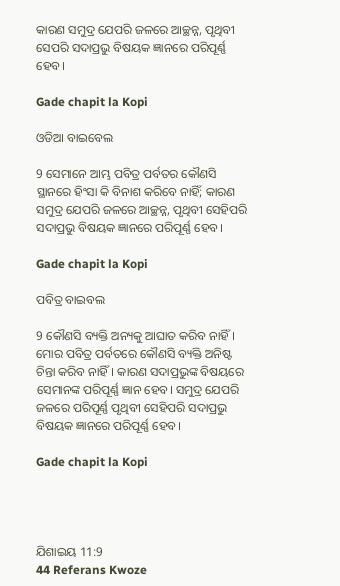କାରଣ ସମୁଦ୍ର ଯେପରି ଜଳରେ ଆଚ୍ଛନ୍ନ, ପୃଥିବୀ ସେପରି ସଦାପ୍ରଭୁ ବିଷୟକ ଜ୍ଞାନରେ ପରିପୂର୍ଣ୍ଣ ହେବ।

Gade chapit la Kopi

ଓଡିଆ ବାଇବେଲ

9 ସେମାନେ ଆମ୍ଭ ପବିତ୍ର ପର୍ବତର କୌଣସି ସ୍ଥାନରେ ହିଂସା କି ବିନାଶ କରିବେ ନାହିଁ; କାରଣ ସମୁଦ୍ର ଯେପରି ଜଳରେ ଆଚ୍ଛନ୍ନ, ପୃଥିବୀ ସେହିପରି ସଦାପ୍ରଭୁ ବିଷୟକ ଜ୍ଞାନରେ ପରିପୂର୍ଣ୍ଣ ହେବ।

Gade chapit la Kopi

ପବିତ୍ର ବାଇବଲ

9 କୌଣସି ବ୍ୟକ୍ତି ଅନ୍ୟକୁ ଆଘାତ କରିବ ନାହିଁ। ମୋର ପବିତ୍ର ପର୍ବତରେ କୌଣସି ବ୍ୟକ୍ତି ଅନିଷ୍ଟ ଚିନ୍ତା କରିବ ନାହିଁ। କାରଣ ସଦାପ୍ରଭୁଙ୍କ ବିଷୟରେ ସେମାନଙ୍କ ପରିପୂର୍ଣ୍ଣ ଜ୍ଞାନ ହେବ। ସମୁଦ୍ର ଯେପରି ଜଳରେ ପରିପୂର୍ଣ୍ଣ ପୃଥିବୀ ସେହିପରି ସଦାପ୍ରଭୁ ବିଷୟକ ଜ୍ଞାନରେ ପରିପୂର୍ଣ୍ଣ ହେବ।

Gade chapit la Kopi




ଯିଶାଇୟ 11:9
44 Referans Kwoze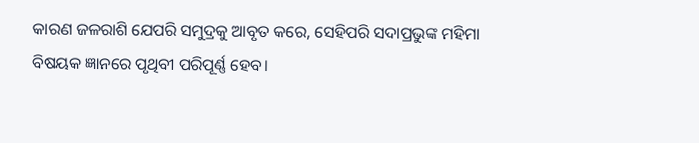କାରଣ ଜଳରାଶି ଯେପରି ସମୁଦ୍ରକୁ ଆବୃତ କରେ, ସେହିପରି ସଦାପ୍ରଭୁଙ୍କ ମହିମା ବିଷୟକ ଜ୍ଞାନରେ ପୃଥିବୀ ପରିପୂର୍ଣ୍ଣ ହେବ।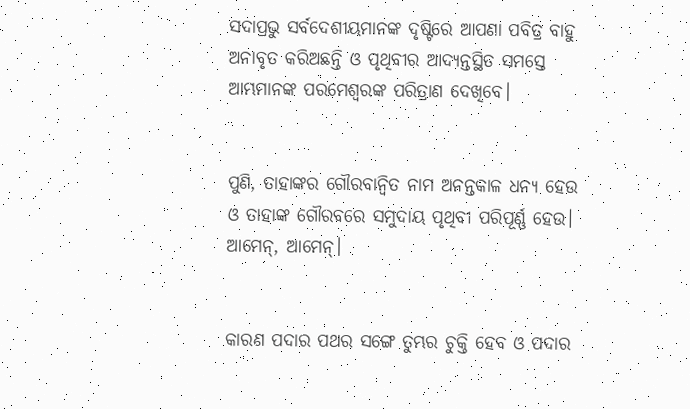ସଦାପ୍ରଭୁ ସର୍ବଦେଶୀୟମାନଙ୍କ ଦୃଷ୍ଟିରେ ଆପଣା ପବିତ୍ର ବାହୁ ଅନାବୃତ କରିଅଛନ୍ତି ଓ ପୃଥିବୀର ଆଦ୍ୟନ୍ତସ୍ଥିତ ସମସ୍ତେ ଆମ୍ଭମାନଙ୍କ ପରମେଶ୍ୱରଙ୍କ ପରିତ୍ରାଣ ଦେଖିବେ।


ପୁଣି, ତାହାଙ୍କର ଗୌରବାନ୍ୱିତ ନାମ ଅନନ୍ତକାଳ ଧନ୍ୟ ହେଉ ଓ ତାହାଙ୍କ ଗୌରବରେ ସମୁଦାୟ ପୃଥିବୀ ପରିପୂର୍ଣ୍ଣ ହେଉ। ଆମେନ୍‍, ଆମେନ୍‍।


କାରଣ ପଦାର ପଥର ସଙ୍ଗେ ତୁମ୍ଭର ଚୁକ୍ତି ହେବ ଓ ପଦାର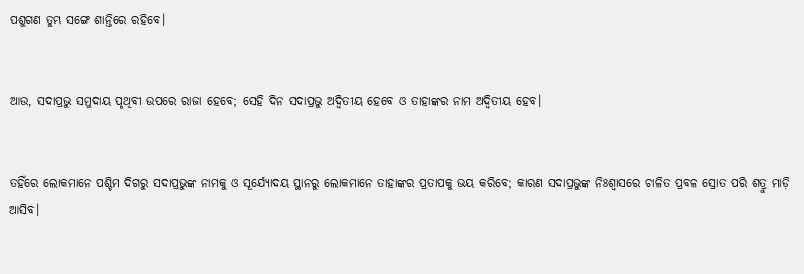ପଶୁଗଣ ତୁମ୍ଭ ସଙ୍ଗେ ଶାନ୍ତିରେ ରହିବେ।


ଆଉ, ସଦାପ୍ରଭୁ ସମୁଦାୟ ପୃଥିବୀ ଉପରେ ରାଜା ହେବେ; ସେହି ଦିନ ସଦାପ୍ରଭୁ ଅଦ୍ୱିତୀୟ ହେବେ ଓ ତାହାଙ୍କର ନାମ ଅଦ୍ୱିତୀୟ ହେବ।


ତହିଁରେ ଲୋକମାନେ ପଶ୍ଚିମ ଦିଗରୁ ସଦାପ୍ରଭୁଙ୍କ ନାମକୁ ଓ ସୂର୍ଯ୍ୟୋଦୟ ସ୍ଥାନରୁ ଲୋକମାନେ ତାହାଙ୍କର ପ୍ରତାପକୁ ଭୟ କରିବେ; କାରଣ ସଦାପ୍ରଭୁଙ୍କ ନିଃଶ୍ୱାସରେ ଚାଳିତ ପ୍ରବଳ ସ୍ରୋତ ପରି ଶତ୍ରୁ ମାଡ଼ି ଆସିବ।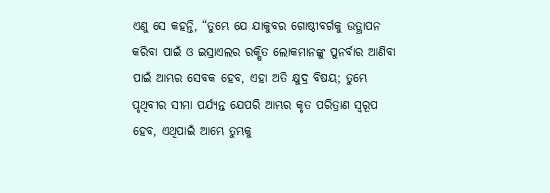ଏଣୁ ସେ କହନ୍ତି, “ତୁମ୍ଭେ ଯେ ଯାକୁବର ଗୋଷ୍ଠୀବର୍ଗକୁ ଉତ୍ଥାପନ କରିବା ପାଇଁ ଓ ଇସ୍ରାଏଲର ରକ୍ଷିତ ଲୋକମାନଙ୍କୁ ପୁନର୍ବାର ଆଣିବା ପାଇଁ ଆମ୍ଭର ସେବକ ହେବ, ଏହା ଅତି କ୍ଷୁଦ୍ର ବିଷୟ; ତୁମ୍ଭେ ପୃଥିବୀର ସୀମା ପର୍ଯ୍ୟନ୍ତ ଯେପରି ଆମ୍ଭର କୃତ ପରିତ୍ରାଣ ସ୍ୱରୂପ ହେବ, ଏଥିପାଇଁ ଆମ୍ଭେ ତୁମ୍ଭକୁ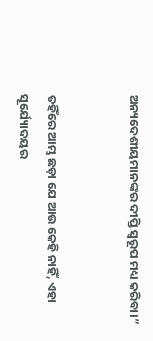ଅନ୍ୟଦେଶୀୟମାନଙ୍କର ଦୀପ୍ତି ସ୍ୱରୂପ ମଧ୍ୟ କରିବା।”


ତହିଁରେ ଆମ୍ଭ ଛଡ଼ା ଯେ ଆଉ କେହି ନାହିଁ, ଏହା ସୂର୍ଯ୍ୟୋଦୟର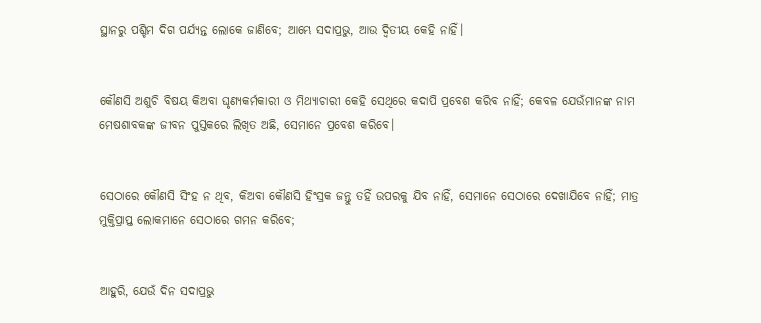ସ୍ଥାନରୁ ପଶ୍ଚିମ ଦିଗ ପର୍ଯ୍ୟନ୍ତ ଲୋକେ ଜାଣିବେ; ଆମ୍ଭେ ସଦାପ୍ରଭୁ, ଆଉ ଦ୍ୱିତୀୟ କେହି ନାହିଁ।


କୌଣସି ଅଶୁଚି ବିଷୟ କିଅବା ଘୃଣ୍ୟକର୍ମକାରୀ ଓ ମିଥ୍ୟାଚାରୀ କେହି ସେଥିରେ କଦାପି ପ୍ରବେଶ କରିବ ନାହିଁ; କେବଳ ଯେଉଁମାନଙ୍କ ନାମ ମେଷଶାବକଙ୍କ ଜୀବନ ପୁସ୍ତକରେ ଲିଖିତ ଅଛି, ସେମାନେ ପ୍ରବେଶ କରିବେ।


ସେଠାରେ କୌଣସି ସିଂହ ନ ଥିବ, କିଅବା କୌଣସି ହିଂସ୍ରକ ଜନ୍ତୁ ତହିଁ ଉପରକୁ ଯିବ ନାହିଁ, ସେମାନେ ସେଠାରେ ଦେଖାଯିବେ ନାହିଁ; ମାତ୍ର ମୁକ୍ତିପ୍ରାପ୍ତ ଲୋକମାନେ ସେଠାରେ ଗମନ କରିବେ;


ଆହୁରି, ଯେଉଁ ଦିନ ସଦାପ୍ରଭୁ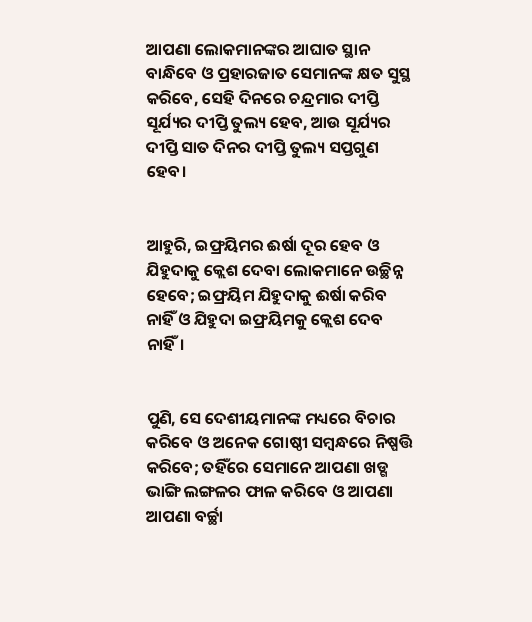ଆପଣା ଲୋକମାନଙ୍କର ଆଘାତ ସ୍ଥାନ ବାନ୍ଧିବେ ଓ ପ୍ରହାରଜାତ ସେମାନଙ୍କ କ୍ଷତ ସୁସ୍ଥ କରିବେ, ସେହି ଦିନରେ ଚନ୍ଦ୍ରମାର ଦୀପ୍ତି ସୂର୍ଯ୍ୟର ଦୀପ୍ତି ତୁଲ୍ୟ ହେବ, ଆଉ ସୂର୍ଯ୍ୟର ଦୀପ୍ତି ସାତ ଦିନର ଦୀପ୍ତି ତୁଲ୍ୟ ସପ୍ତଗୁଣ ହେବ।


ଆହୁରି, ଇଫ୍ରୟିମର ଈର୍ଷା ଦୂର ହେବ ଓ ଯିହୁଦାକୁ କ୍ଲେଶ ଦେବା ଲୋକମାନେ ଉଚ୍ଛିନ୍ନ ହେବେ; ଇଫ୍ରୟିମ ଯିହୁଦାକୁ ଈର୍ଷା କରିବ ନାହିଁ ଓ ଯିହୁଦା ଇଫ୍ରୟିମକୁ କ୍ଲେଶ ଦେବ ନାହିଁ।


ପୁଣି, ସେ ଦେଶୀୟମାନଙ୍କ ମଧ୍ୟରେ ବିଚାର କରିବେ ଓ ଅନେକ ଗୋଷ୍ଠୀ ସମ୍ବନ୍ଧରେ ନିଷ୍ପତ୍ତି କରିବେ; ତହିଁରେ ସେମାନେ ଆପଣା ଖଡ୍ଗ ଭାଙ୍ଗି ଲଙ୍ଗଳର ଫାଳ କରିବେ ଓ ଆପଣା ଆପଣା ବର୍ଚ୍ଛା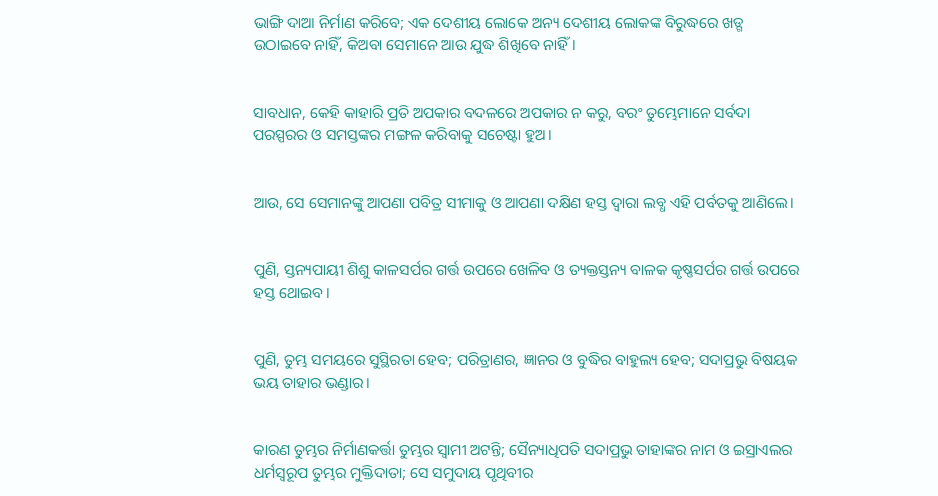ଭାଙ୍ଗି ଦାଆ ନିର୍ମାଣ କରିବେ; ଏକ ଦେଶୀୟ ଲୋକେ ଅନ୍ୟ ଦେଶୀୟ ଲୋକଙ୍କ ବିରୁଦ୍ଧରେ ଖଡ୍ଗ ଉଠାଇବେ ନାହିଁ, କିଅବା ସେମାନେ ଆଉ ଯୁଦ୍ଧ ଶିଖିବେ ନାହିଁ।


ସାବଧାନ, କେହି କାହାରି ପ୍ରତି ଅପକାର ବଦଳରେ ଅପକାର ନ କରୁ, ବରଂ ତୁମ୍ଭେମାନେ ସର୍ବଦା ପରସ୍ପରର ଓ ସମସ୍ତଙ୍କର ମଙ୍ଗଳ କରିବାକୁ ସଚେଷ୍ଟା ହୁଅ।


ଆଉ, ସେ ସେମାନଙ୍କୁ ଆପଣା ପବିତ୍ର ସୀମାକୁ ଓ ଆପଣା ଦକ୍ଷିଣ ହସ୍ତ ଦ୍ୱାରା ଲବ୍ଧ ଏହି ପର୍ବତକୁ ଆଣିଲେ।


ପୁଣି, ସ୍ତନ୍ୟପାୟୀ ଶିଶୁ କାଳସର୍ପର ଗର୍ତ୍ତ ଉପରେ ଖେଳିବ ଓ ତ୍ୟକ୍ତସ୍ତନ୍ୟ ବାଳକ କୃଷ୍ଣସର୍ପର ଗର୍ତ୍ତ ଉପରେ ହସ୍ତ ଥୋଇବ।


ପୁଣି, ତୁମ୍ଭ ସମୟରେ ସୁସ୍ଥିରତା ହେବ; ପରିତ୍ରାଣର, ଜ୍ଞାନର ଓ ବୁଦ୍ଧିର ବାହୁଲ୍ୟ ହେବ; ସଦାପ୍ରଭୁ ବିଷୟକ ଭୟ ତାହାର ଭଣ୍ଡାର।


କାରଣ ତୁମ୍ଭର ନିର୍ମାଣକର୍ତ୍ତା ତୁମ୍ଭର ସ୍ୱାମୀ ଅଟନ୍ତି; ସୈନ୍ୟାଧିପତି ସଦାପ୍ରଭୁ ତାହାଙ୍କର ନାମ ଓ ଇସ୍ରାଏଲର ଧର୍ମସ୍ୱରୂପ ତୁମ୍ଭର ମୁକ୍ତିଦାତା; ସେ ସମୁଦାୟ ପୃଥିବୀର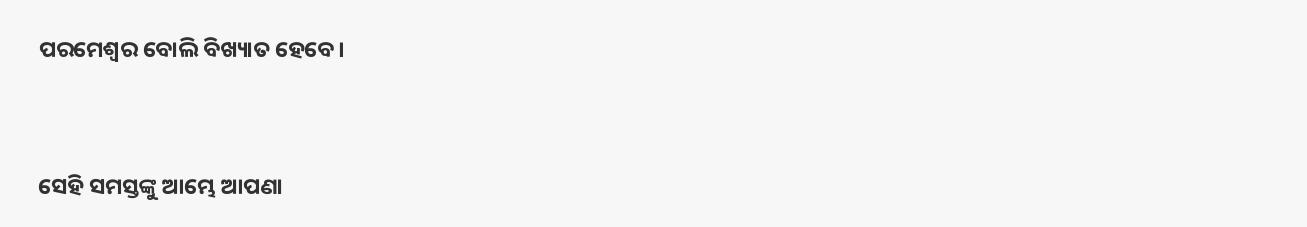ପରମେଶ୍ୱର ବୋଲି ବିଖ୍ୟାତ ହେବେ।


ସେହି ସମସ୍ତଙ୍କୁ ଆମ୍ଭେ ଆପଣା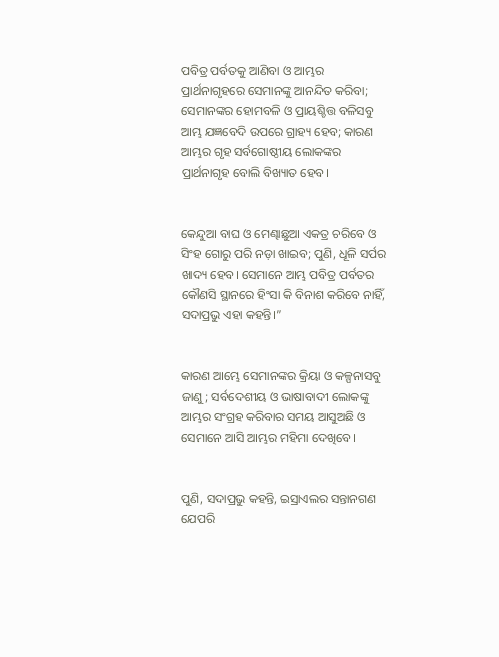ପବିତ୍ର ପର୍ବତକୁ ଆଣିବା ଓ ଆମ୍ଭର ପ୍ରାର୍ଥନାଗୃହରେ ସେମାନଙ୍କୁ ଆନନ୍ଦିତ କରିବା; ସେମାନଙ୍କର ହୋମବଳି ଓ ପ୍ରାୟଶ୍ଚିତ୍ତ ବଳିସବୁ ଆମ୍ଭ ଯଜ୍ଞବେଦି ଉପରେ ଗ୍ରାହ୍ୟ ହେବ; କାରଣ ଆମ୍ଭର ଗୃହ ସର୍ବଗୋଷ୍ଠୀୟ ଲୋକଙ୍କର ପ୍ରାର୍ଥନାଗୃହ ବୋଲି ବିଖ୍ୟାତ ହେବ।


କେନ୍ଦୁଆ ବାଘ ଓ ମେଣ୍ଢାଛୁଆ ଏକତ୍ର ଚରିବେ ଓ ସିଂହ ଗୋରୁ ପରି ନଡ଼ା ଖାଇବ; ପୁଣି, ଧୂଳି ସର୍ପର ଖାଦ୍ୟ ହେବ। ସେମାନେ ଆମ୍ଭ ପବିତ୍ର ପର୍ବତର କୌଣସି ସ୍ଥାନରେ ହିଂସା କି ବିନାଶ କରିବେ ନାହିଁ, ସଦାପ୍ରଭୁ ଏହା କହନ୍ତି।”


କାରଣ ଆମ୍ଭେ ସେମାନଙ୍କର କ୍ରିୟା ଓ କଳ୍ପନାସବୁ ଜାଣୁ; ସର୍ବଦେଶୀୟ ଓ ଭାଷାବାଦୀ ଲୋକଙ୍କୁ ଆମ୍ଭର ସଂଗ୍ରହ କରିବାର ସମୟ ଆସୁଅଛି ଓ ସେମାନେ ଆସି ଆମ୍ଭର ମହିମା ଦେଖିବେ।


ପୁଣି, ସଦାପ୍ରଭୁ କହନ୍ତି, ଇସ୍ରାଏଲର ସନ୍ତାନଗଣ ଯେପରି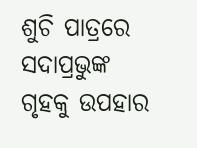ଶୁଚି ପାତ୍ରରେ ସଦାପ୍ରଭୁଙ୍କ ଗୃହକୁ ଉପହାର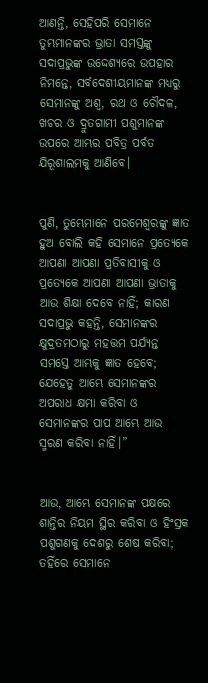ଆଣନ୍ତି, ସେହିପରି ସେମାନେ ତୁମ୍ଭମାନଙ୍କର ଭ୍ରାତା ସମସ୍ତଙ୍କୁ ସଦାପ୍ରଭୁଙ୍କ ଉଦ୍ଦେଶ୍ୟରେ ଉପହାର ନିମନ୍ତେ, ସର୍ବଦେଶୀୟମାନଙ୍କ ମଧ୍ୟରୁ ସେମାନଙ୍କୁ ଅଶ୍ୱ, ରଥ ଓ ଚୌଦଳ, ଖଚର ଓ ଦ୍ରୁତଗାମୀ ପଶୁମାନଙ୍କ ଉପରେ ଆମ୍ଭର ପବିତ୍ର ପର୍ବତ ଯିରୂଶାଲମକୁ ଆଣିବେ।


ପୁଣି, ତୁମ୍ଭେମାନେ ପରମେଶ୍ୱରଙ୍କୁ ଜ୍ଞାତ ହୁଅ ବୋଲି କହି ସେମାନେ ପ୍ରତ୍ୟେକେ ଆପଣା ଆପଣା ପ୍ରତିବାସୀକୁ ଓ ପ୍ରତ୍ୟେକେ ଆପଣା ଆପଣା ଭ୍ରାତାକୁ ଆଉ ଶିକ୍ଷା ଦେବେ ନାହିଁ; କାରଣ ସଦାପ୍ରଭୁ କହନ୍ତି, ସେମାନଙ୍କର କ୍ଷୁଦ୍ରତମଠାରୁ ମହତ୍ତମ ପର୍ଯ୍ୟନ୍ତ ସମସ୍ତେ ଆମ୍ଭକୁ ଜ୍ଞାତ ହେବେ; ଯେହେତୁ ଆମ୍ଭେ ସେମାନଙ୍କର ଅପରାଧ କ୍ଷମା କରିବା ଓ ସେମାନଙ୍କର ପାପ ଆମ୍ଭେ ଆଉ ସ୍ମରଣ କରିବା ନାହିଁ।”


ଆଉ, ଆମ୍ଭେ ସେମାନଙ୍କ ପକ୍ଷରେ ଶାନ୍ତିର ନିୟମ ସ୍ଥିର କରିବା ଓ ହିଂସ୍ରକ ପଶୁଗଣକୁ ଦେଶରୁ ଶେଷ କରିବା; ତହିଁରେ ସେମାନେ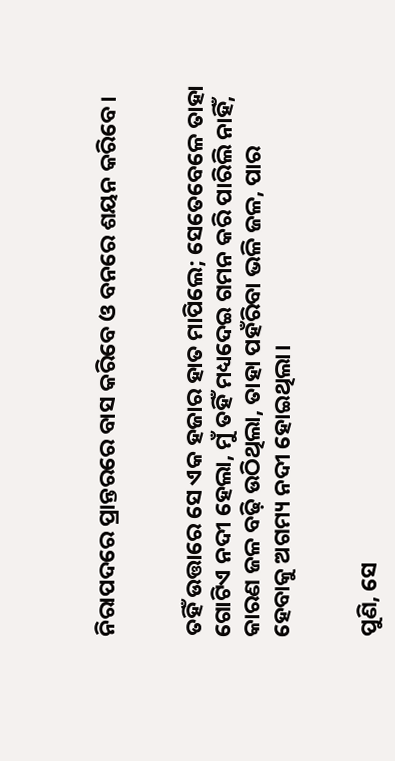ନିରାପଦରେ ପ୍ରାନ୍ତରରେ ବାସ କରିବେ ଓ ବନରେ ଶୟନ କରିବେ।


ତହିଁ ଉତ୍ତାରେ ସେ ଏକ ହଜାର ହାତ ମାପିଲେ; ସେତେବେଳେ ତାହା ଗୋଟିଏ ନଦୀ ହେଲା, ମୁଁ ତହିଁ ମଧ୍ୟଦେଇ ଗମନ କରି ପାରିଲି ନାହିଁ, କାରଣ ଜଳ ବଢ଼ି ଉଠିଥିଲା, ତାହା ପହଁରିବା ଭଳି ଜଳ, ପାର ହେବାକୁ ଅଗମ୍ୟ ନଦୀ ହୋଇଥିଲା।


ପୁଣି, ସେ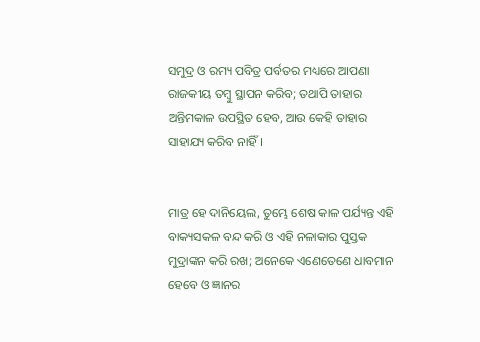ସମୁଦ୍ର ଓ ରମ୍ୟ ପବିତ୍ର ପର୍ବତର ମଧ୍ୟରେ ଆପଣା ରାଜକୀୟ ତମ୍ବୁ ସ୍ଥାପନ କରିବ; ତଥାପି ତାହାର ଅନ୍ତିମକାଳ ଉପସ୍ଥିତ ହେବ, ଆଉ କେହି ତାହାର ସାହାଯ୍ୟ କରିବ ନାହିଁ।


ମାତ୍ର ହେ ଦାନିୟେଲ, ତୁମ୍ଭେ ଶେଷ କାଳ ପର୍ଯ୍ୟନ୍ତ ଏହି ବାକ୍ୟସକଳ ବନ୍ଦ କରି ଓ ଏହି ନଳାକାର ପୁସ୍ତକ ମୁଦ୍ରାଙ୍କନ କରି ରଖ; ଅନେକେ ଏଣେତେଣେ ଧାବମାନ ହେବେ ଓ ଜ୍ଞାନର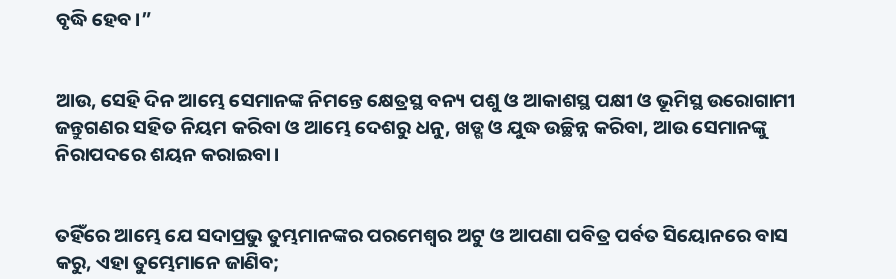ବୃଦ୍ଧି ହେବ।”


ଆଉ, ସେହି ଦିନ ଆମ୍ଭେ ସେମାନଙ୍କ ନିମନ୍ତେ କ୍ଷେତ୍ରସ୍ଥ ବନ୍ୟ ପଶୁ ଓ ଆକାଶସ୍ଥ ପକ୍ଷୀ ଓ ଭୂମିସ୍ଥ ଉରୋଗାମୀ ଜନ୍ତୁଗଣର ସହିତ ନିୟମ କରିବା ଓ ଆମ୍ଭେ ଦେଶରୁ ଧନୁ, ଖଡ୍ଗ ଓ ଯୁଦ୍ଧ ଉଚ୍ଛିନ୍ନ କରିବା, ଆଉ ସେମାନଙ୍କୁ ନିରାପଦରେ ଶୟନ କରାଇବା।


ତହିଁରେ ଆମ୍ଭେ ଯେ ସଦାପ୍ରଭୁ ତୁମ୍ଭମାନଙ୍କର ପରମେଶ୍ୱର ଅଟୁ ଓ ଆପଣା ପବିତ୍ର ପର୍ବତ ସିୟୋନରେ ବାସ କରୁ, ଏହା ତୁମ୍ଭେମାନେ ଜାଣିବ;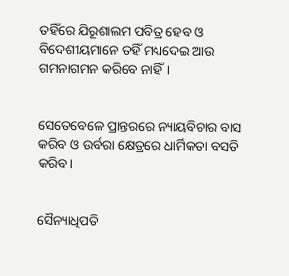ତହିଁରେ ଯିରୂଶାଲମ ପବିତ୍ର ହେବ ଓ ବିଦେଶୀୟମାନେ ତହିଁ ମଧ୍ୟଦେଇ ଆଉ ଗମନାଗମନ କରିବେ ନାହିଁ।


ସେତେବେଳେ ପ୍ରାନ୍ତରରେ ନ୍ୟାୟବିଚାର ବାସ କରିବ ଓ ଉର୍ବରା କ୍ଷେତ୍ରରେ ଧାର୍ମିକତା ବସତି କରିବ।


ସୈନ୍ୟାଧିପତି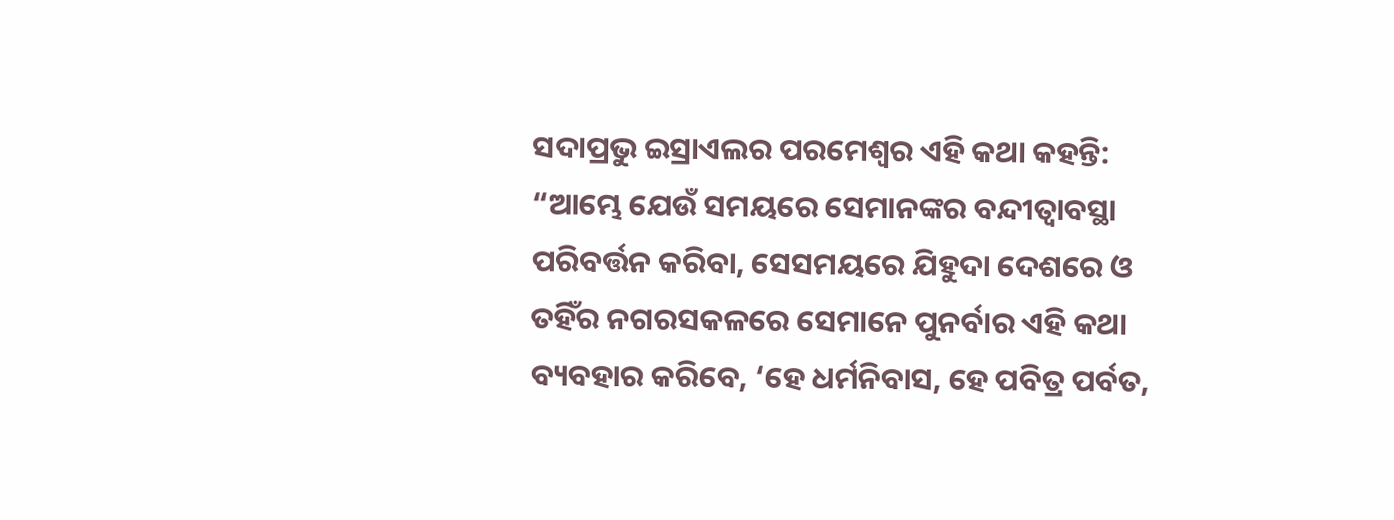ସଦାପ୍ରଭୁ ଇସ୍ରାଏଲର ପରମେଶ୍ୱର ଏହି କଥା କହନ୍ତି: “ଆମ୍ଭେ ଯେଉଁ ସମୟରେ ସେମାନଙ୍କର ବନ୍ଦୀତ୍ୱାବସ୍ଥା ପରିବର୍ତ୍ତନ କରିବା, ସେସମୟରେ ଯିହୁଦା ଦେଶରେ ଓ ତହିଁର ନଗରସକଳରେ ସେମାନେ ପୁନର୍ବାର ଏହି କଥା ବ୍ୟବହାର କରିବେ, ‘ହେ ଧର୍ମନିବାସ, ହେ ପବିତ୍ର ପର୍ବତ,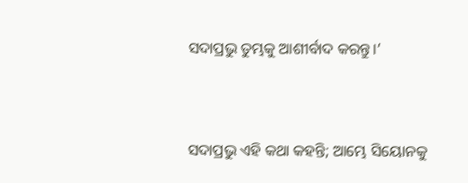ସଦାପ୍ରଭୁ ତୁମ୍ଭକୁ ଆଶୀର୍ବାଦ କରନ୍ତୁ।’


ସଦାପ୍ରଭୁ ଏହି କଥା କହନ୍ତି; ଆମ୍ଭେ ସିୟୋନକୁ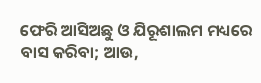ଫେରି ଆସିଅଛୁ ଓ ଯିରୂଶାଲମ ମଧ୍ୟରେ ବାସ କରିବା; ଆଉ,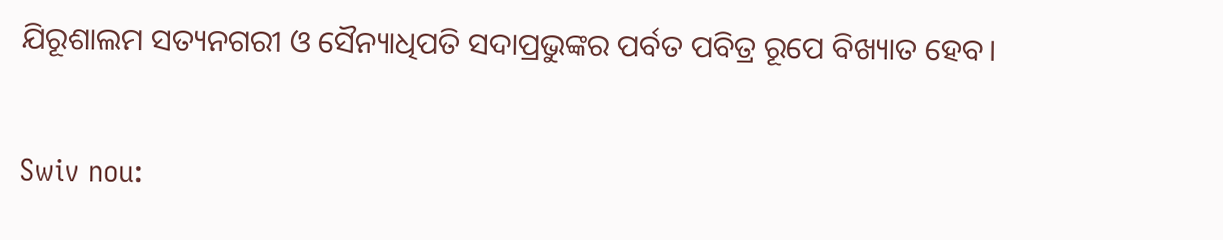ଯିରୂଶାଲମ ସତ୍ୟନଗରୀ ଓ ସୈନ୍ୟାଧିପତି ସଦାପ୍ରଭୁଙ୍କର ପର୍ବତ ପବିତ୍ର ରୂପେ ବିଖ୍ୟାତ ହେବ।


Swiv nou: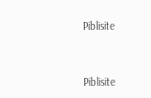Piblisite


Piblisite